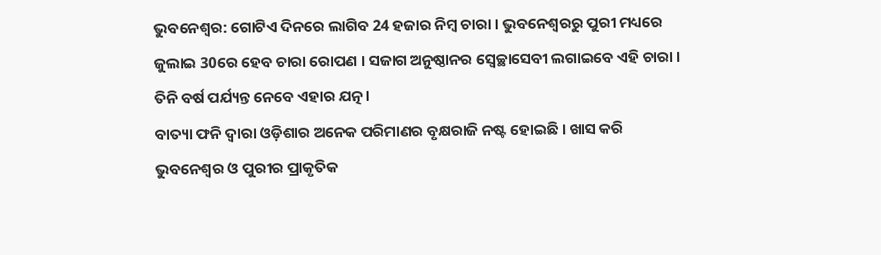ଭୁବନେଶ୍ବର: ଗୋଟିଏ ଦିନରେ ଲାଗିବ 24 ହଜାର ନିମ୍ବ ଚାରା । ଭୁବନେଶ୍ବରରୁ ପୁରୀ ମଧ୍ୟରେ ଜୁଲାଇ 30ରେ ହେବ ଚାରା ରୋପଣ । ସଜାଗ ଅନୁଷ୍ଠାନର ସ୍ବେଚ୍ଛାସେବୀ ଲଗାଇବେ ଏହି ଚାରା । ତିନି ବର୍ଷ ପର୍ଯ୍ୟନ୍ତ ନେବେ ଏହାର ଯତ୍ନ।
ବାତ୍ୟା ଫନି ଦ୍ବାରା ଓଡ଼ିଶାର ଅନେକ ପରିମାଣର ବୃକ୍ଷରାଜି ନଷ୍ଟ ହୋଇଛି । ଖାସ କରି ଭୁବନେଶ୍ବର ଓ ପୁରୀର ପ୍ରାକୃତିକ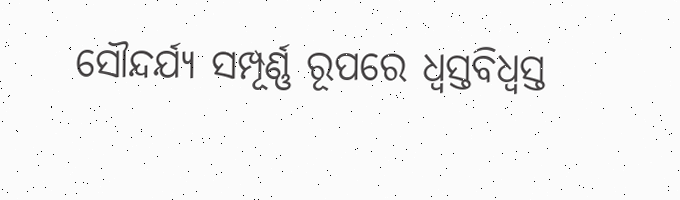ସୌନ୍ଦର୍ଯ୍ୟ ସମ୍ପୂର୍ଣ୍ଣ ରୂପରେ ଧ୍ବସ୍ତବିଧ୍ବସ୍ତ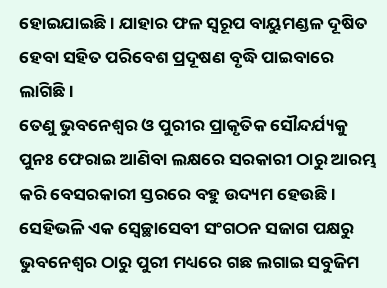ହୋଇଯାଇଛି । ଯାହାର ଫଳ ସ୍ବରୂପ ବାୟୁମଣ୍ଡଳ ଦୂଷିତ ହେବା ସହିତ ପରିବେଶ ପ୍ରଦୂଷଣ ବୃଦ୍ଧି ପାଇବାରେ ଲାଗିଛି ।
ତେଣୁ ଭୁବନେଶ୍ବର ଓ ପୁରୀର ପ୍ରାକୃତିକ ସୌନ୍ଦର୍ଯ୍ୟକୁ ପୁନଃ ଫେରାଇ ଆଣିବା ଲକ୍ଷରେ ସରକାରୀ ଠାରୁ ଆରମ୍ଭ କରି ବେସରକାରୀ ସ୍ତରରେ ବହୁ ଉଦ୍ୟମ ହେଉଛି । ସେହିଭଳି ଏକ ସ୍ବେଚ୍ଛାସେବୀ ସଂଗଠନ ସଜାଗ ପକ୍ଷରୁ ଭୁବନେଶ୍ବର ଠାରୁ ପୁରୀ ମଧ୍ୟରେ ଗଛ ଲଗାଇ ସବୁଜିମ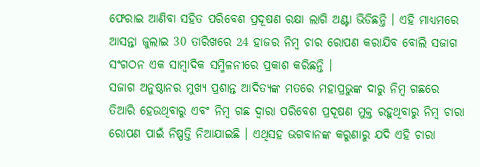ଫେରାଇ ଆଣିବା ସହିତ ପରିବେଶ ପ୍ରଦୂଷଣ ରକ୍ଷା ଲାଗି ଅଣ୍ଟା ଭିଡିଛନ୍ତି । ଏହି ମାଧ୍ୟମରେ ଆସନ୍ତା ଜୁଲାଇ 30 ତାରିଖରେ 24 ହାଜର ନିମ୍ବ ଚାର ରୋପଣ କରାଯିବ ବୋଲି ସଜାଗ ସଂଗଠନ ଏକ ସାମ୍ବାଦିକ ସମ୍ମିଳନୀରେ ପ୍ରକାଶ କରିଛନ୍ତି ।
ସଜାଗ ଅନୁଷ୍ଠାନର ମୁଖ୍ୟ ପ୍ରଶାନ୍ତ ଆଦିତ୍ୟଙ୍କ ମତରେ ମହାପ୍ରଭୁଙ୍କ ଦାରୁ ନିମ୍ବ ଗଛରେ ତିଆରି ହେଉଥିବାରୁ ଏବଂ ନିମ୍ବ ଗଛ ଦ୍ବାରା ପରିବେଶ ପ୍ରଦୂଷଣ ମୁକ୍ତ ରହୁଥିବାରୁ ନିମ୍ବ ଚାରା ରୋପଣ ପାଇଁ ନିଷ୍ପତ୍ତି ନିଆଯାଇଛି । ଏଥିସହ ଭଗବାନଙ୍କ କରୁଣାରୁ ଯଦି ଏହି ଚାରା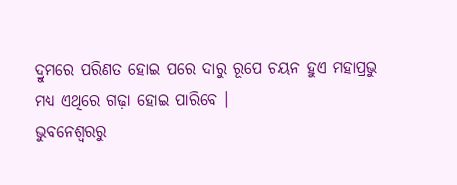ଦ୍ରୁମରେ ପରିଣତ ହୋଇ ପରେ ଦାରୁ ରୂପେ ଚୟନ ହୁଏ ମହାପ୍ରଭୁ ମଧ୍ୟ ଏଥିରେ ଗଢ଼ା ହୋଇ ପାରିବେ ।
ଭୁବନେଶ୍ବରରୁ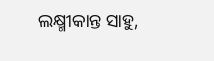ଲକ୍ଷ୍ମୀକାନ୍ତ ସାହୁ,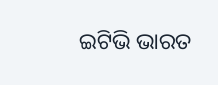ଇଟିଭି ଭାରତ